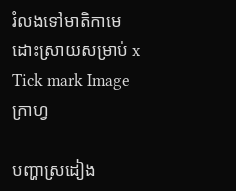រំលងទៅមាតិកាមេ
ដោះស្រាយសម្រាប់ x
Tick mark Image
ក្រាហ្វ

បញ្ហាស្រដៀង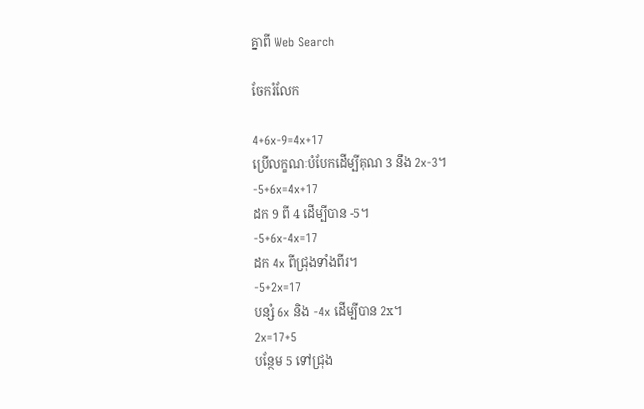គ្នាពី Web Search

ចែករំលែក

4+6x-9=4x+17
ប្រើលក្ខណៈបំបែកដើម្បីគុណ 3 នឹង 2x-3។
-5+6x=4x+17
ដក 9 ពី 4 ដើម្បីបាន -5។
-5+6x-4x=17
ដក 4x ពីជ្រុងទាំងពីរ។
-5+2x=17
បន្សំ 6x និង -4x ដើម្បីបាន 2x។
2x=17+5
បន្ថែម 5 ទៅជ្រុង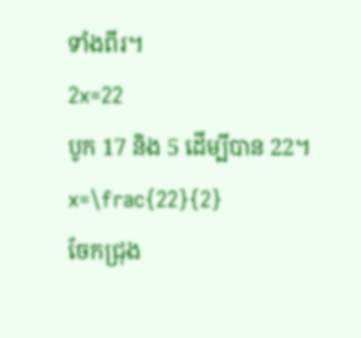ទាំងពីរ។
2x=22
បូក 17 និង 5 ដើម្បីបាន 22។
x=\frac{22}{2}
ចែកជ្រុង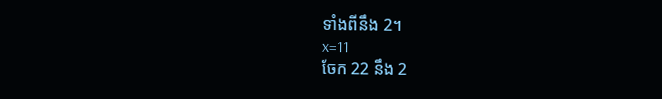ទាំងពីនឹង 2។
x=11
ចែក 22 នឹង 2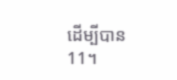ដើម្បីបាន11។